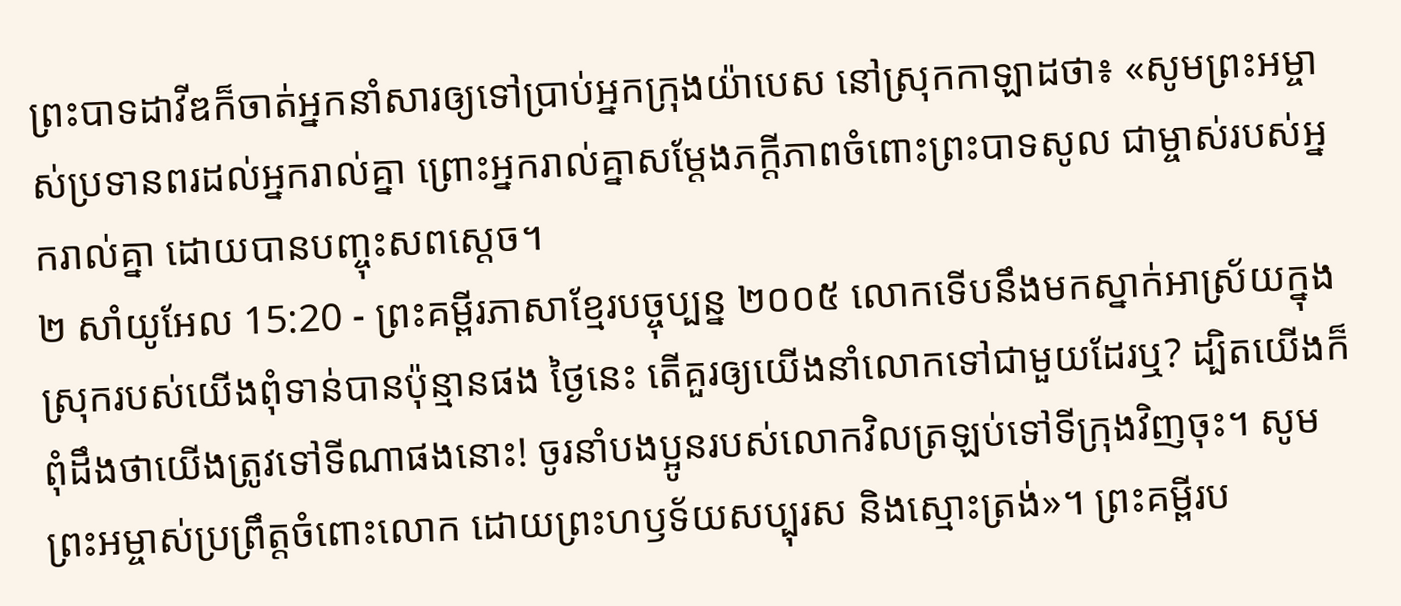ព្រះបាទដាវីឌក៏ចាត់អ្នកនាំសារឲ្យទៅប្រាប់អ្នកក្រុងយ៉ាបេស នៅស្រុកកាឡាដថា៖ «សូមព្រះអម្ចាស់ប្រទានពរដល់អ្នករាល់គ្នា ព្រោះអ្នករាល់គ្នាសម្តែងភក្ដីភាពចំពោះព្រះបាទសូល ជាម្ចាស់របស់អ្នករាល់គ្នា ដោយបានបញ្ចុះសពស្ដេច។
២ សាំយូអែល 15:20 - ព្រះគម្ពីរភាសាខ្មែរបច្ចុប្បន្ន ២០០៥ លោកទើបនឹងមកស្នាក់អាស្រ័យក្នុងស្រុករបស់យើងពុំទាន់បានប៉ុន្មានផង ថ្ងៃនេះ តើគួរឲ្យយើងនាំលោកទៅជាមួយដែរឬ? ដ្បិតយើងក៏ពុំដឹងថាយើងត្រូវទៅទីណាផងនោះ! ចូរនាំបងប្អូនរបស់លោកវិលត្រឡប់ទៅទីក្រុងវិញចុះ។ សូមព្រះអម្ចាស់ប្រព្រឹត្តចំពោះលោក ដោយព្រះហឫទ័យសប្បុរស និងស្មោះត្រង់»។ ព្រះគម្ពីរប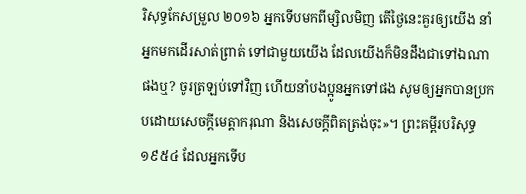រិសុទ្ធកែសម្រួល ២០១៦ អ្នកទើបមកពីម្សិលមិញ តើថ្ងៃនេះគួរឲ្យយើង នាំអ្នកមកដើរសាត់ព្រាត់ ទៅជាមួយយើង ដែលយើងក៏មិនដឹងជាទៅឯណាផងឬ? ចូរត្រឡប់ទៅវិញ ហើយនាំបងប្អូនអ្នកទៅផង សូមឲ្យអ្នកបានប្រកបដោយសេចក្ដីមេត្តាករុណា និងសេចក្ដីពិតត្រង់ចុះ»។ ព្រះគម្ពីរបរិសុទ្ធ ១៩៥៤ ដែលអ្នកទើប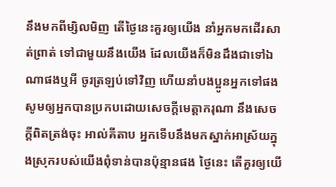នឹងមកពីម្សិលមិញ តើថ្ងៃនេះគួរឲ្យយើង នាំអ្នកមកដើរសាត់ព្រាត់ ទៅជាមួយនឹងយើង ដែលយើងក៏មិនដឹងជាទៅឯណាផងឬអី ចូរត្រឡប់ទៅវិញ ហើយនាំបងប្អូនអ្នកទៅផង សូមឲ្យអ្នកបានប្រកបដោយសេចក្ដីមេត្តាករុណា នឹងសេចក្ដីពិតត្រង់ចុះ អាល់គីតាប អ្នកទើបនឹងមកស្នាក់អាស្រ័យក្នុងស្រុករបស់យើងពុំទាន់បានប៉ុន្មានផង ថ្ងៃនេះ តើគួរឲ្យយើ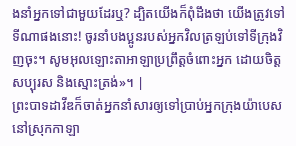ងនាំអ្នកទៅជាមួយដែរឬ? ដ្បិតយើងក៏ពុំដឹងថា យើងត្រូវទៅទីណាផងនោះ! ចូរនាំបងប្អូនរបស់អ្នកវិលត្រឡប់ទៅទីក្រុងវិញចុះ។ សូមអុលឡោះតាអាឡាប្រព្រឹត្តចំពោះអ្នក ដោយចិត្តសប្បុរស និងស្មោះត្រង់»។ |
ព្រះបាទដាវីឌក៏ចាត់អ្នកនាំសារឲ្យទៅប្រាប់អ្នកក្រុងយ៉ាបេស នៅស្រុកកាឡា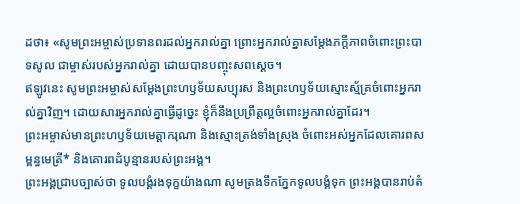ដថា៖ «សូមព្រះអម្ចាស់ប្រទានពរដល់អ្នករាល់គ្នា ព្រោះអ្នករាល់គ្នាសម្តែងភក្ដីភាពចំពោះព្រះបាទសូល ជាម្ចាស់របស់អ្នករាល់គ្នា ដោយបានបញ្ចុះសពស្ដេច។
ឥឡូវនេះ សូមព្រះអម្ចាស់សម្តែងព្រះហឫទ័យសប្បុរស និងព្រះហឫទ័យស្មោះស្ម័គ្រចំពោះអ្នករាល់គ្នាវិញ។ ដោយសារអ្នករាល់គ្នាធ្វើដូច្នេះ ខ្ញុំក៏នឹងប្រព្រឹត្តល្អចំពោះអ្នករាល់គ្នាដែរ។
ព្រះអម្ចាស់មានព្រះហឫទ័យមេត្តាករុណា និងស្មោះត្រង់ទាំងស្រុង ចំពោះអស់អ្នកដែលគោរពសម្ពន្ធមេត្រី* និងគោរពដំបូន្មានរបស់ព្រះអង្គ។
ព្រះអង្គជ្រាបច្បាស់ថា ទូលបង្គំរងទុក្ខយ៉ាងណា សូមត្រងទឹកភ្នែកទូលបង្គំទុក ព្រះអង្គបានរាប់តំ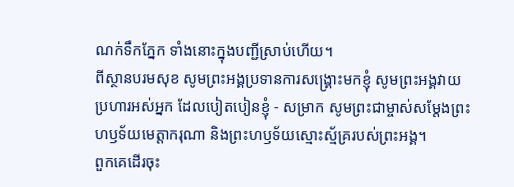ណក់ទឹកភ្នែក ទាំងនោះក្នុងបញ្ជីស្រាប់ហើយ។
ពីស្ថានបរមសុខ សូមព្រះអង្គប្រទានការសង្គ្រោះមកខ្ញុំ សូមព្រះអង្គវាយប្រហារអស់អ្នក ដែលបៀតបៀនខ្ញុំ - សម្រាក សូមព្រះជាម្ចាស់សម្តែងព្រះហឫទ័យមេត្តាករុណា និងព្រះហឫទ័យស្មោះស្ម័គ្ររបស់ព្រះអង្គ។
ពួកគេដើរចុះ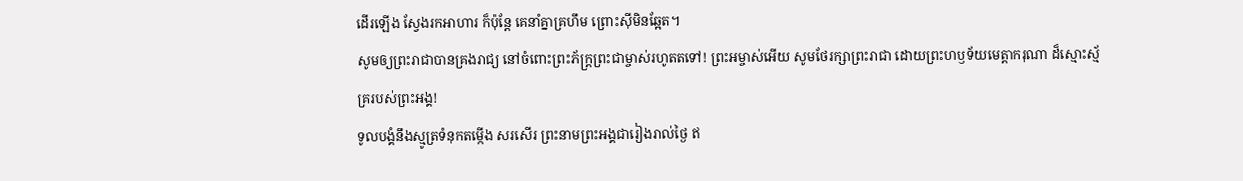ដើរឡើង ស្វែងរកអាហារ ក៏ប៉ុន្តែ គេនាំគ្នាគ្រហឹម ព្រោះស៊ីមិនឆ្អែត។
សូមឲ្យព្រះរាជាបានគ្រងរាជ្យ នៅចំពោះព្រះភ័ក្ត្រព្រះជាម្ចាស់រហូតតទៅ! ព្រះអម្ចាស់អើយ សូមថែរក្សាព្រះរាជា ដោយព្រះហឫទ័យមេត្តាករុណា ដ៏ស្មោះស្ម័គ្ររបស់ព្រះអង្គ!
ទូលបង្គំនឹងស្មូត្រទំនុកតម្កើង សរសើរ ព្រះនាមព្រះអង្គជារៀងរាល់ថ្ងៃ ឥ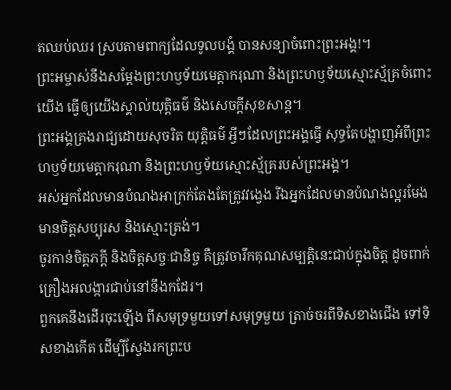តឈប់ឈរ ស្របតាមពាក្យដែលទូលបង្គំ បានសន្យាចំពោះព្រះអង្គ!។
ព្រះអម្ចាស់នឹងសម្តែងព្រះហឫទ័យមេត្តាករុណា និងព្រះហឫទ័យស្មោះស្ម័គ្រចំពោះយើង ធ្វើឲ្យយើងស្គាល់យុត្តិធម៌ និងសេចក្ដីសុខសាន្ត។
ព្រះអង្គគ្រងរាជ្យដោយសុចរិត យុត្តិធម៌ អ្វីៗដែលព្រះអង្គធ្វើ សុទ្ធតែបង្ហាញអំពីព្រះហឫទ័យមេត្តាករុណា និងព្រះហឫទ័យស្មោះស្ម័គ្ររបស់ព្រះអង្គ។
អស់អ្នកដែលមានបំណងអាក្រក់តែងតែត្រូវវង្វេង រីឯអ្នកដែលមានបំណងល្អរមែងមានចិត្តសប្បុរស និងស្មោះត្រង់។
ចូរកាន់ចិត្តភក្ដី និងចិត្តសច្ចៈជានិច្ច គឺត្រូវចារឹកគុណសម្បត្តិនេះជាប់ក្នុងចិត្ត ដូចពាក់គ្រឿងអលង្ការជាប់នៅនឹងកដែរ។
ពួកគេនឹងដើរចុះឡើង ពីសមុទ្រមួយទៅសមុទ្រមួយ ត្រាច់ចរពីទិសខាងជើង ទៅទិសខាងកើត ដើម្បីស្វែងរកព្រះប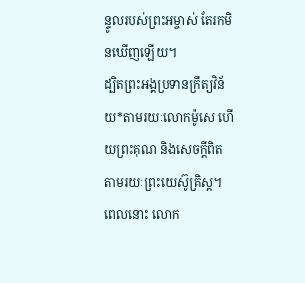ន្ទូលរបស់ព្រះអម្ចាស់ តែរកមិនឃើញឡើយ។
ដ្បិតព្រះអង្គប្រទានក្រឹត្យវិន័យ*តាមរយៈលោកម៉ូសេ ហើយព្រះគុណ និងសេចក្ដីពិត តាមរយៈព្រះយេស៊ូគ្រិស្ត។
ពេលនោះ លោក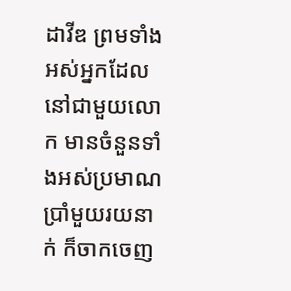ដាវីឌ ព្រមទាំងអស់អ្នកដែលនៅជាមួយលោក មានចំនួនទាំងអស់ប្រមាណប្រាំមួយរយនាក់ ក៏ចាកចេញ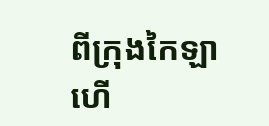ពីក្រុងកៃឡា ហើ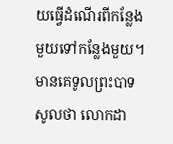យធ្វើដំណើរពីកន្លែងមួយទៅកន្លែងមួយ។ មានគេទូលព្រះបាទសូលថា លោកដា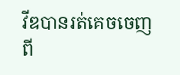វីឌបានរត់គេចចេញពី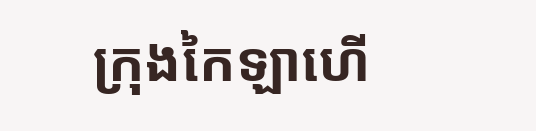ក្រុងកៃឡាហើ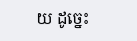យ ដូច្នេះ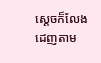ស្ដេចក៏លែងដេញតាម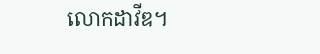លោកដាវីឌ។